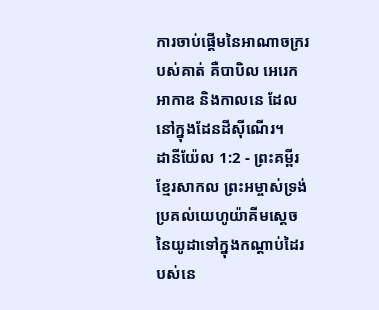ការចាប់ផ្ដើមនៃអាណាចក្ររបស់គាត់ គឺបាបិល អេរេក អាកាឌ និងកាលនេ ដែលនៅក្នុងដែនដីស៊ីណើរ។
ដានីយ៉ែល 1:2 - ព្រះគម្ពីរខ្មែរសាកល ព្រះអម្ចាស់ទ្រង់ប្រគល់យេហូយ៉ាគីមស្ដេចនៃយូដាទៅក្នុងកណ្ដាប់ដៃរបស់នេ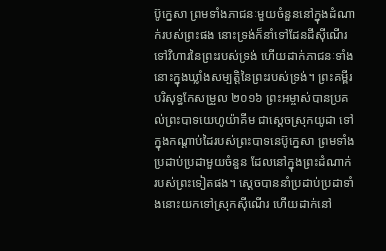ប៊ូក្នេសា ព្រមទាំងភាជនៈមួយចំនួននៅក្នុងដំណាក់របស់ព្រះផង នោះទ្រង់ក៏នាំទៅដែនដីស៊ីណើរ ទៅវិហារនៃព្រះរបស់ទ្រង់ ហើយដាក់ភាជនៈទាំងនោះក្នុងឃ្លាំងសម្បត្តិនៃព្រះរបស់ទ្រង់។ ព្រះគម្ពីរបរិសុទ្ធកែសម្រួល ២០១៦ ព្រះអម្ចាស់បានប្រគល់ព្រះបាទយេហូយ៉ាគីម ជាស្តេចស្រុកយូដា ទៅក្នុងកណ្ដាប់ដៃរបស់ព្រះបាទនេប៊ូក្នេសា ព្រមទាំងប្រដាប់ប្រដាមួយចំនួន ដែលនៅក្នុងព្រះដំណាក់របស់ព្រះទៀតផង។ ស្ដេចបាននាំប្រដាប់ប្រដាទាំងនោះយកទៅស្រុកស៊ីណើរ ហើយដាក់នៅ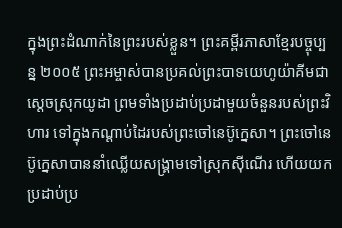ក្នុងព្រះដំណាក់នៃព្រះរបស់ខ្លួន។ ព្រះគម្ពីរភាសាខ្មែរបច្ចុប្បន្ន ២០០៥ ព្រះអម្ចាស់បានប្រគល់ព្រះបាទយេហូយ៉ាគីមជាស្ដេចស្រុកយូដា ព្រមទាំងប្រដាប់ប្រដាមួយចំនួនរបស់ព្រះវិហារ ទៅក្នុងកណ្ដាប់ដៃរបស់ព្រះចៅនេប៊ូក្នេសា។ ព្រះចៅនេប៊ូក្នេសាបាននាំឈ្លើយសង្គ្រាមទៅស្រុកស៊ីណើរ ហើយយកប្រដាប់ប្រ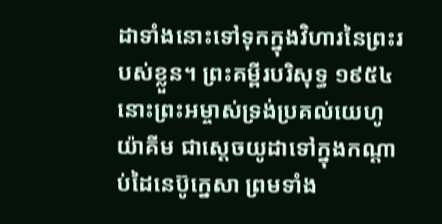ដាទាំងនោះទៅទុកក្នុងវិហារនៃព្រះរបស់ខ្លួន។ ព្រះគម្ពីរបរិសុទ្ធ ១៩៥៤ នោះព្រះអម្ចាស់ទ្រង់ប្រគល់យេហូយ៉ាគីម ជាស្តេចយូដាទៅក្នុងកណ្តាប់ដៃនេប៊ូក្នេសា ព្រមទាំង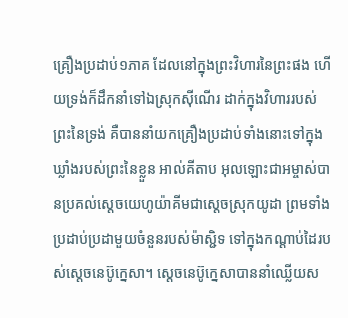គ្រឿងប្រដាប់១ភាគ ដែលនៅក្នុងព្រះវិហារនៃព្រះផង ហើយទ្រង់ក៏ដឹកនាំទៅឯស្រុកស៊ីណើរ ដាក់ក្នុងវិហាររបស់ព្រះនៃទ្រង់ គឺបាននាំយកគ្រឿងប្រដាប់ទាំងនោះទៅក្នុងឃ្លាំងរបស់ព្រះនៃខ្លួន អាល់គីតាប អុលឡោះជាអម្ចាស់បានប្រគល់ស្តេចយេហូយ៉ាគីមជាស្ដេចស្រុកយូដា ព្រមទាំងប្រដាប់ប្រដាមួយចំនួនរបស់ម៉ាស្ជិទ ទៅក្នុងកណ្ដាប់ដៃរបស់ស្តេចនេប៊ូក្នេសា។ ស្តេចនេប៊ូក្នេសាបាននាំឈ្លើយស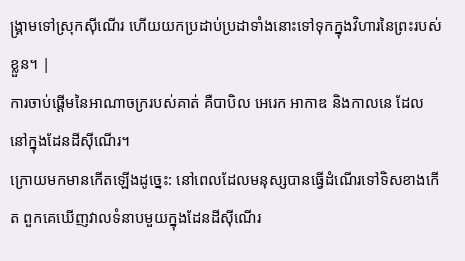ង្គ្រាមទៅស្រុកស៊ីណើរ ហើយយកប្រដាប់ប្រដាទាំងនោះទៅទុកក្នុងវិហារនៃព្រះរបស់ខ្លួន។ |
ការចាប់ផ្ដើមនៃអាណាចក្ររបស់គាត់ គឺបាបិល អេរេក អាកាឌ និងកាលនេ ដែលនៅក្នុងដែនដីស៊ីណើរ។
ក្រោយមកមានកើតឡើងដូច្នេះ: នៅពេលដែលមនុស្សបានធ្វើដំណើរទៅទិសខាងកើត ពួកគេឃើញវាលទំនាបមួយក្នុងដែនដីស៊ីណើរ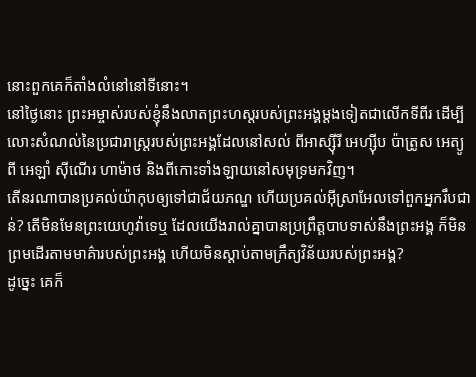នោះពួកគេក៏តាំងលំនៅនៅទីនោះ។
នៅថ្ងៃនោះ ព្រះអម្ចាស់របស់ខ្ញុំនឹងលាតព្រះហស្តរបស់ព្រះអង្គម្ដងទៀតជាលើកទីពីរ ដើម្បីលោះសំណល់នៃប្រជារាស្ត្ររបស់ព្រះអង្គដែលនៅសល់ ពីអាស្ស៊ីរី អេហ្ស៊ីប ប៉ាត្រូស អេត្យូពី អេឡាំ ស៊ីណើរ ហាម៉ាថ និងពីកោះទាំងឡាយនៅសមុទ្រមកវិញ។
តើនរណាបានប្រគល់យ៉ាកុបឲ្យទៅជាជ័យភណ្ឌ ហើយប្រគល់អ៊ីស្រាអែលទៅពួកអ្នករឹបជាន់? តើមិនមែនព្រះយេហូវ៉ាទេឬ ដែលយើងរាល់គ្នាបានប្រព្រឹត្តបាបទាស់នឹងព្រះអង្គ ក៏មិនព្រមដើរតាមមាគ៌ារបស់ព្រះអង្គ ហើយមិនស្ដាប់តាមក្រឹត្យវិន័យរបស់ព្រះអង្គ?
ដូច្នេះ គេក៏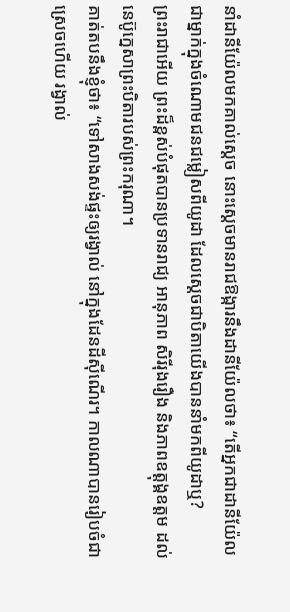នាំដានីយ៉ែលមកគាល់ស្ដេច នោះស្ដេចមានរាជឱង្ការនឹងដានីយ៉ែលថា៖ “តើអ្នកជាដានីយ៉ែល ជាម្នាក់ក្នុងចំណោមជនជម្លៀសពីយូដា ដែលស្ដេចជាបិតាយើងបាននាំមកពីយូដាឬ?
ព្រះរាជាអើយ ព្រះដ៏ខ្ពស់បំផុតបានប្រទានរាជ្យ អានុភាព សិរីរុងរឿង និងភាពឧត្ដុង្គឧត្ដម ដល់នេប៊ូក្នេសាព្រះបិតារបស់ព្រះករុណា។
គាត់តបនឹងខ្ញុំថា៖ “ទៅសាងសង់ផ្ទះឲ្យរង្វាល់ នៅក្នុងដែនដីស៊ីណើរ។ កាលណាបានរៀបចំជាស្រេចហើយ រង្វាល់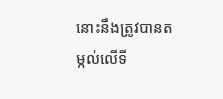នោះនឹងត្រូវបានតម្កល់លើទី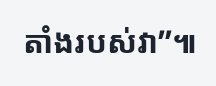តាំងរបស់វា”៕